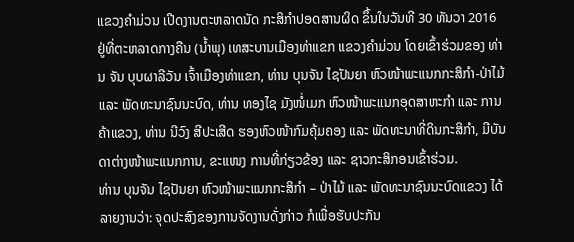ແຂວງຄໍາມ່ວນ ເປີດງານຕະຫລາດນັດ ກະສິກໍາປອດສານຜິດ ຂຶ້ນໃນວັນທີ 30 ທັນວາ 2016 ຢູ່ທີ່ຕະຫລາດກາງຄືນ (ນໍ້າພຸ) ເທສະບານເມືອງທ່າແຂກ ແຂວງຄໍາມ່ວນ ໂດຍເຂົ້າຮ່ວມຂອງ ທ່ານ ຈັນ ບຸບຜາລີວັນ ເຈົ້າເມືອງທ່າແຂກ, ທ່ານ ບຸນຈັນ ໄຊປັນຍາ ຫົວໜ້າພະແນກກະສິກໍາ-ປ່າໄມ້ ແລະ ພັດທະນາຊົນນະບົດ, ທ່ານ ທອງໄຊ ມັງໜໍ່ເມກ ຫົວໜ້າພະແນກອຸດສາຫະກໍາ ແລະ ການຄ້າແຂວງ, ທ່ານ ນີວົງ ສີປະເສີດ ຮອງຫົວໜ້າກົມຄຸ້ມຄອງ ແລະ ພັດທະນາທີ່ດິນກະສິກໍາ, ມີບັນດາຕ່າງໜ້າພະແນກການ, ຂະແໜງ ການທີ່ກ່ຽວຂ້ອງ ແລະ ຊາວກະສິກອນເຂົ້າຮ່ວມ.
ທ່ານ ບຸນຈັນ ໄຊປັນຍາ ຫົວໜ້າພະແນກກະສິກໍາ – ປ່າໄມ້ ແລະ ພັດທະນາຊົນນະບົດແຂວງ ໄດ້ລາຍງານວ່າ: ຈຸດປະສົງຂອງການຈັດງານດັ່ງກ່າວ ກໍເພື່ອຮັບປະກັນ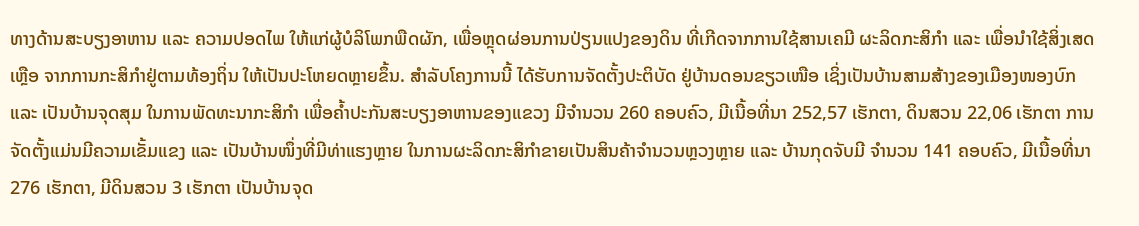ທາງດ້ານສະບຽງອາຫານ ແລະ ຄວາມປອດໄພ ໃຫ້ແກ່ຜູ້ບໍລິໂພກພືດຜັກ, ເພື່ອຫຼຸດຜ່ອນການປ່ຽນແປງຂອງດິນ ທີ່ເກີດຈາກການໃຊ້ສານເຄມີ ຜະລິດກະສິກໍາ ແລະ ເພື່ອນໍາໃຊ້ສິ່ງເສດເຫຼືອ ຈາກການກະສິກໍາຢູ່ຕາມທ້ອງຖິ່ນ ໃຫ້ເປັນປະໂຫຍດຫຼາຍຂຶ້ນ. ສໍາລັບໂຄງການນີ້ ໄດ້ຮັບການຈັດຕັ້ງປະຕິບັດ ຢູ່ບ້ານດອນຂຽວເໜືອ ເຊິ່ງເປັນບ້ານສາມສ້າງຂອງເມືອງໜອງບົກ ແລະ ເປັນບ້ານຈຸດສຸມ ໃນການພັດທະນາກະສິກໍາ ເພື່ອຄໍ້າປະກັນສະບຽງອາຫານຂອງແຂວງ ມີຈໍານວນ 260 ຄອບຄົວ, ມີເນື້ອທີ່ນາ 252,57 ເຮັກຕາ, ດິນສວນ 22,06 ເຮັກຕາ ການຈັດຕັ້ງແມ່ນມີຄວາມເຂັ້ມແຂງ ແລະ ເປັນບ້ານໜຶ່ງທີ່ມີທ່າແຮງຫຼາຍ ໃນການຜະລິດກະສິກໍາຂາຍເປັນສິນຄ້າຈໍານວນຫຼວງຫຼາຍ ແລະ ບ້ານກຸດຈັບມີ ຈໍານວນ 141 ຄອບຄົວ, ມີເນື້ອທີ່ນາ 276 ເຮັກຕາ, ມີດິນສວນ 3 ເຮັກຕາ ເປັນບ້ານຈຸດ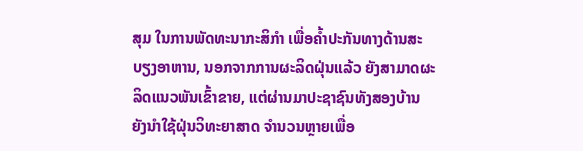ສຸມ ໃນການພັດທະນາກະສິກໍາ ເພື່ອຄໍ້າປະກັນທາງດ້ານສະບຽງອາຫານ, ນອກຈາກການຜະລິດຝຸ່ນແລ້ວ ຍັງສາມາດຜະລິດແນວພັນເຂົ້າຂາຍ, ແຕ່ຜ່ານມາປະຊາຊົນທັງສອງບ້ານ ຍັງນໍາໃຊ້ຝຸ່ນວິທະຍາສາດ ຈໍານວນຫຼາຍເພື່ອ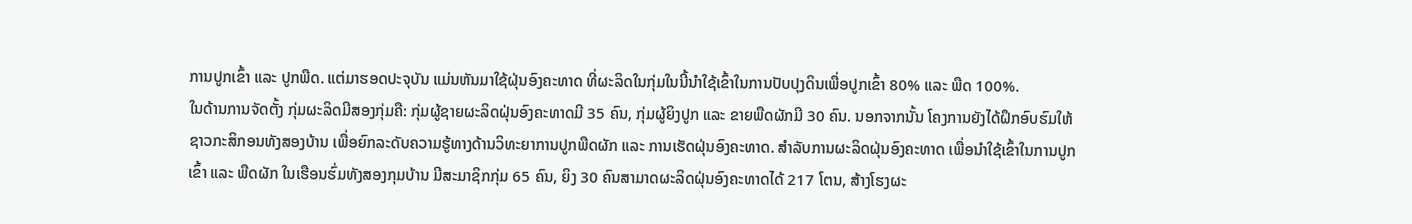ການປູກເຂົ້າ ແລະ ປູກພືດ. ແຕ່ມາຮອດປະຈຸບັນ ແມ່ນຫັນມາໃຊ້ຝຸ່ນອົງຄະທາດ ທີ່ຜະລິດໃນກຸ່ມໃນນີ້ນໍາໃຊ້ເຂົ້າໃນການປັບປຸງດິນເພື່ອປູກເຂົ້າ 80% ແລະ ພືດ 100%.
ໃນດ້ານການຈັດຕັ້ງ ກຸ່ມຜະລິດມີສອງກຸ່ມຄື: ກຸ່ມຜູ້ຊາຍຜະລິດຝຸ່ນອົງຄະທາດມີ 35 ຄົນ, ກຸ່ມຜູ້ຍິງປູກ ແລະ ຂາຍພືດຜັກມີ 30 ຄົນ. ນອກຈາກນັ້ນ ໂຄງການຍັງໄດ້ຝຶກອົບຮົມໃຫ້ຊາວກະສິກອນທັງສອງບ້ານ ເພື່ອຍົກລະດັບຄວາມຮູ້ທາງດ້ານວິທະຍາການປູກພືດຜັກ ແລະ ການເຮັດຝຸ່ນອົງຄະທາດ. ສໍາລັບການຜະລິດຝຸ່ນອົງຄະທາດ ເພື່ອນໍາໃຊ້ເຂົ້າໃນການປູກເຂົ້າ ແລະ ພືດຜັກ ໃນເຮືອນຮົ່ມທັງສອງກຸມບ້ານ ມີສະມາຊິກກຸ່ມ 65 ຄົນ, ຍິງ 30 ຄົນສາມາດຜະລິດຝຸ່ນອົງຄະທາດໄດ້ 217 ໂຕນ, ສ້າງໂຮງຜະ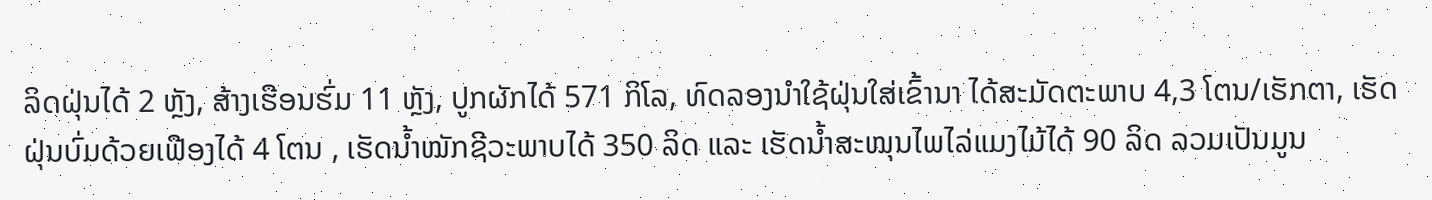ລິດຝຸ່ນໄດ້ 2 ຫຼັງ, ສ້າງເຮືອນຮົ່ມ 11 ຫຼັງ, ປູກຜັກໄດ້ 571 ກິໂລ, ທົດລອງນໍາໃຊ້ຝຸ່ນໃສ່ເຂົ້ານາ ໄດ້ສະມັດຕະພາບ 4,3 ໂຕນ/ເຮັກຕາ, ເຮັດຝຸ່ນບົ່ມດ້ວຍເຟືອງໄດ້ 4 ໂຕນ , ເຮັດນໍ້າໝັກຊີວະພາບໄດ້ 350 ລິດ ແລະ ເຮັດນໍ້າສະໝຸນໄພໄລ່ແມງໄມ້ໄດ້ 90 ລິດ ລວມເປັນມູນ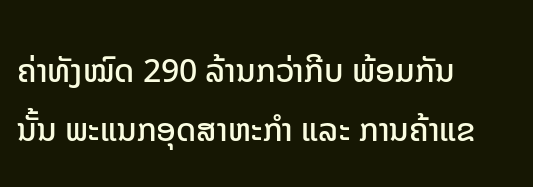ຄ່າທັງໝົດ 290 ລ້ານກວ່າກີບ ພ້ອມກັນນັ້ນ ພະແນກອຸດສາຫະກໍາ ແລະ ການຄ້າແຂ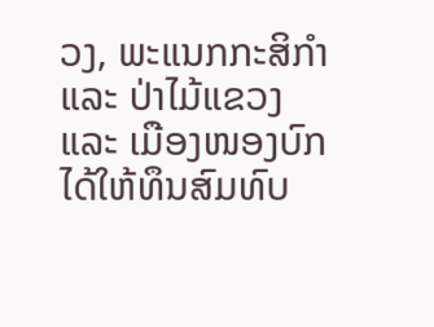ວງ, ພະແນກກະສິກໍາ ແລະ ປ່າໄມ້ແຂວງ ແລະ ເມືອງໜອງບົກ ໄດ້ໃຫ້ທຶນສົມທົບ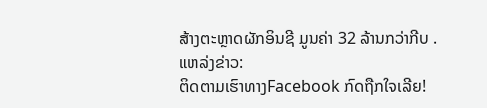ສ້າງຕະຫຼາດຜັກອິນຊີ ມູນຄ່າ 32 ລ້ານກວ່າກີບ .
ແຫລ່ງຂ່າວ:
ຕິດຕາມເຮົາທາງFacebook ກົດຖືກໃຈເລີຍ!